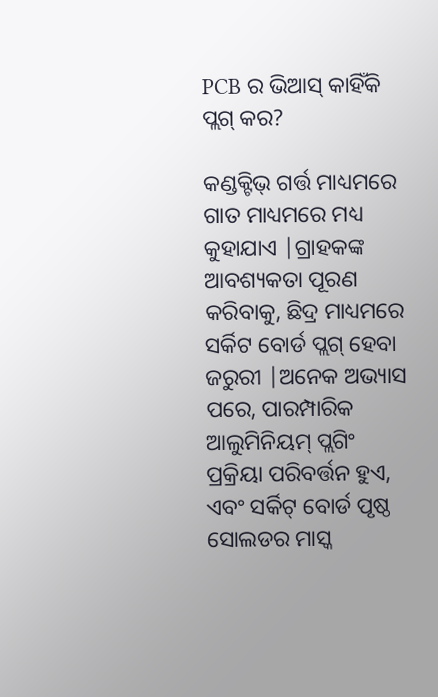PCB ର ଭିଆସ୍ କାହିଁକି ପ୍ଲଗ୍ କର?

କଣ୍ଡକ୍ଟିଭ୍ ଗର୍ତ୍ତ ମାଧ୍ୟମରେ ଗାତ ମାଧ୍ୟମରେ ମଧ୍ୟ କୁହାଯାଏ |ଗ୍ରାହକଙ୍କ ଆବଶ୍ୟକତା ପୂରଣ କରିବାକୁ, ଛିଦ୍ର ମାଧ୍ୟମରେ ସର୍କିଟ ବୋର୍ଡ ପ୍ଲଗ୍ ହେବା ଜରୁରୀ |ଅନେକ ଅଭ୍ୟାସ ପରେ, ପାରମ୍ପାରିକ ଆଲୁମିନିୟମ୍ ପ୍ଲଗିଂ ପ୍ରକ୍ରିୟା ପରିବର୍ତ୍ତନ ହୁଏ, ଏବଂ ସର୍କିଟ୍ ବୋର୍ଡ ପୃଷ୍ଠ ସୋଲଡର ମାସ୍କ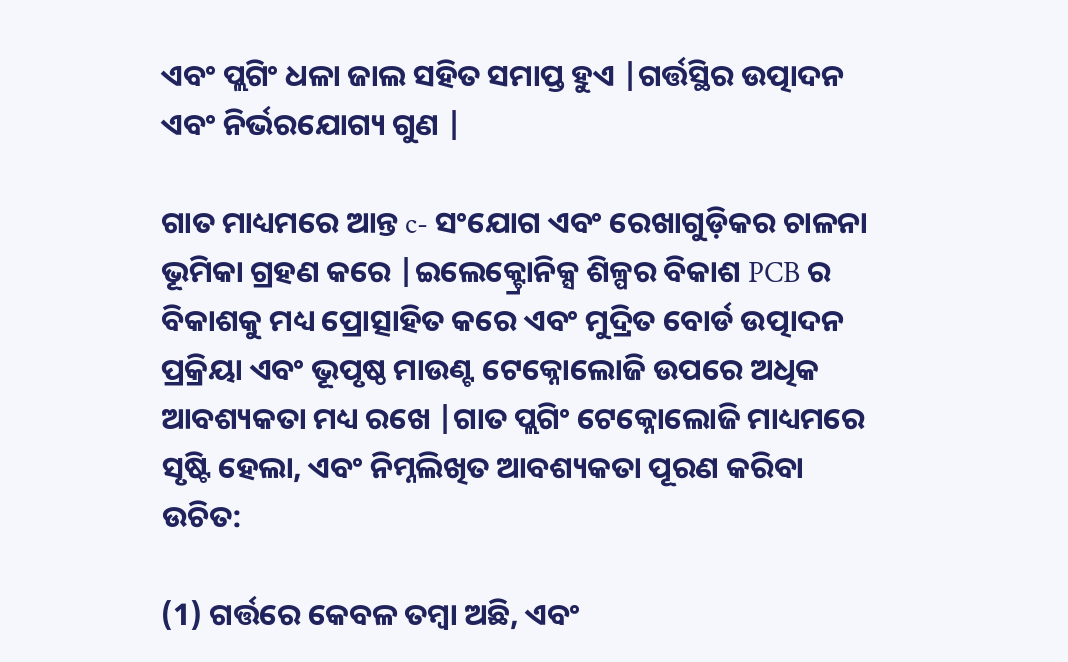ଏବଂ ପ୍ଲଗିଂ ଧଳା ଜାଲ ସହିତ ସମାପ୍ତ ହୁଏ |ଗର୍ତ୍ତସ୍ଥିର ଉତ୍ପାଦନ ଏବଂ ନିର୍ଭରଯୋଗ୍ୟ ଗୁଣ |

ଗାତ ମାଧ୍ୟମରେ ଆନ୍ତ c- ସଂଯୋଗ ଏବଂ ରେଖାଗୁଡ଼ିକର ଚାଳନା ଭୂମିକା ଗ୍ରହଣ କରେ |ଇଲେକ୍ଟ୍ରୋନିକ୍ସ ଶିଳ୍ପର ବିକାଶ PCB ର ବିକାଶକୁ ମଧ୍ୟ ପ୍ରୋତ୍ସାହିତ କରେ ଏବଂ ମୁଦ୍ରିତ ବୋର୍ଡ ଉତ୍ପାଦନ ପ୍ରକ୍ରିୟା ଏବଂ ଭୂପୃଷ୍ଠ ମାଉଣ୍ଟ ଟେକ୍ନୋଲୋଜି ଉପରେ ଅଧିକ ଆବଶ୍ୟକତା ମଧ୍ୟ ରଖେ |ଗାତ ପ୍ଲଗିଂ ଟେକ୍ନୋଲୋଜି ମାଧ୍ୟମରେ ସୃଷ୍ଟି ହେଲା, ଏବଂ ନିମ୍ନଲିଖିତ ଆବଶ୍ୟକତା ପୂରଣ କରିବା ଉଚିତ:

(1) ଗର୍ତ୍ତରେ କେବଳ ତମ୍ବା ଅଛି, ଏବଂ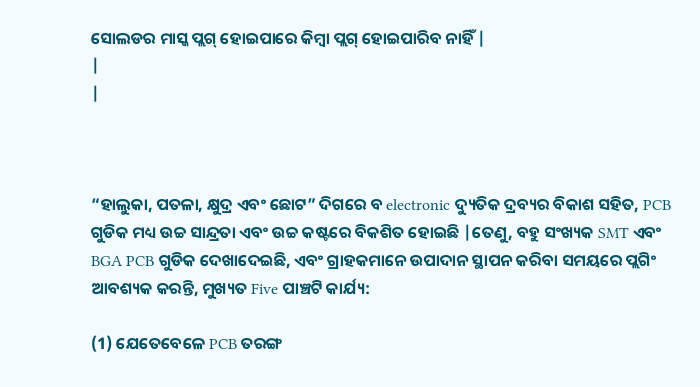ସୋଲଡର ମାସ୍କ ପ୍ଲଗ୍ ହୋଇପାରେ କିମ୍ବା ପ୍ଲଗ୍ ହୋଇପାରିବ ନାହିଁ |
|
|



“ହାଲୁକା, ପତଳା, କ୍ଷୁଦ୍ର ଏବଂ ଛୋଟ” ଦିଗରେ ବ electronic ଦ୍ୟୁତିକ ଦ୍ରବ୍ୟର ବିକାଶ ସହିତ, PCB ଗୁଡିକ ମଧ୍ୟ ଉଚ୍ଚ ସାନ୍ଦ୍ରତା ଏବଂ ଉଚ୍ଚ କଷ୍ଟରେ ବିକଶିତ ହୋଇଛି |ତେଣୁ, ବହୁ ସଂଖ୍ୟକ SMT ଏବଂ BGA PCB ଗୁଡିକ ଦେଖାଦେଇଛି, ଏବଂ ଗ୍ରାହକମାନେ ଉପାଦାନ ସ୍ଥାପନ କରିବା ସମୟରେ ପ୍ଲଗିଂ ଆବଶ୍ୟକ କରନ୍ତି, ମୁଖ୍ୟତ Five ପାଞ୍ଚଟି କାର୍ଯ୍ୟ:

(1) ଯେତେବେଳେ PCB ତରଙ୍ଗ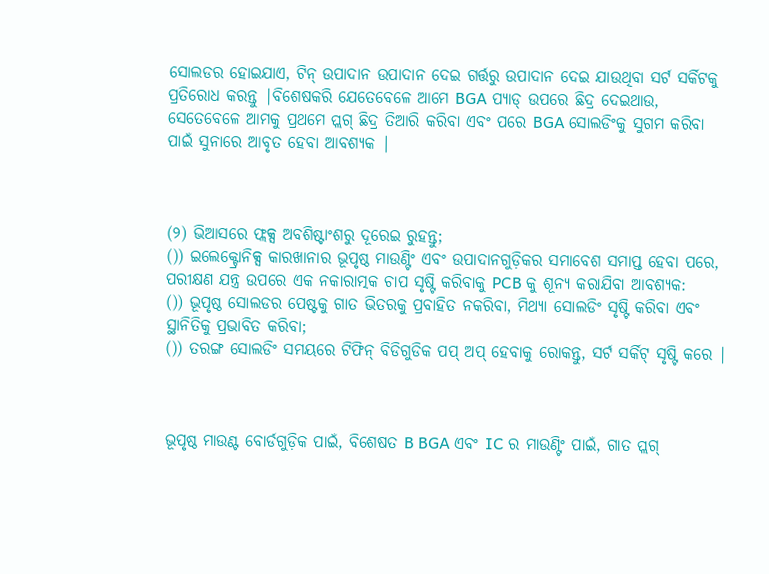ସୋଲଡର ହୋଇଯାଏ, ଟିନ୍ ଉପାଦାନ ଉପାଦାନ ଦେଇ ଗର୍ତ୍ତରୁ ଉପାଦାନ ଦେଇ ଯାଉଥିବା ସର୍ଟ ସର୍କିଟକୁ ପ୍ରତିରୋଧ କରନ୍ତୁ |ବିଶେଷକରି ଯେତେବେଳେ ଆମେ BGA ପ୍ୟାଡ୍ ଉପରେ ଛିଦ୍ର ଦେଇଥାଉ, ସେତେବେଳେ ଆମକୁ ପ୍ରଥମେ ପ୍ଲଗ୍ ଛିଦ୍ର ତିଆରି କରିବା ଏବଂ ପରେ BGA ସୋଲଡିଂକୁ ସୁଗମ କରିବା ପାଇଁ ସୁନାରେ ଆବୃତ ହେବା ଆବଶ୍ୟକ |



(୨) ଭିଆସରେ ଫ୍ଲକ୍ସ ଅବଶିଷ୍ଟାଂଶରୁ ଦୂରେଇ ରୁହନ୍ତୁ;
()) ଇଲେକ୍ଟ୍ରୋନିକ୍ସ କାରଖାନାର ଭୂପୃଷ୍ଠ ମାଉଣ୍ଟିଂ ଏବଂ ଉପାଦାନଗୁଡ଼ିକର ସମାବେଶ ସମାପ୍ତ ହେବା ପରେ, ପରୀକ୍ଷଣ ଯନ୍ତ୍ର ଉପରେ ଏକ ନକାରାତ୍ମକ ଚାପ ସୃଷ୍ଟି କରିବାକୁ PCB କୁ ଶୂନ୍ୟ କରାଯିବା ଆବଶ୍ୟକ:
()) ଭୂପୃଷ୍ଠ ସୋଲଡର ପେଷ୍ଟକୁ ଗାତ ଭିତରକୁ ପ୍ରବାହିତ ନକରିବା, ମିଥ୍ୟା ସୋଲଡିଂ ସୃଷ୍ଟି କରିବା ଏବଂ ସ୍ଥାନିତିକୁ ପ୍ରଭାବିତ କରିବା;
()) ତରଙ୍ଗ ସୋଲଡିଂ ସମୟରେ ଟିଫିନ୍ ବିଡିଗୁଡିକ ପପ୍ ଅପ୍ ହେବାକୁ ରୋକନ୍ତୁ, ସର୍ଟ ସର୍କିଟ୍ ସୃଷ୍ଟି କରେ |



ଭୂପୃଷ୍ଠ ମାଉଣ୍ଟ ବୋର୍ଡଗୁଡ଼ିକ ପାଇଁ, ବିଶେଷତ B BGA ଏବଂ IC ର ମାଉଣ୍ଟିଂ ପାଇଁ, ଗାତ ପ୍ଲଗ୍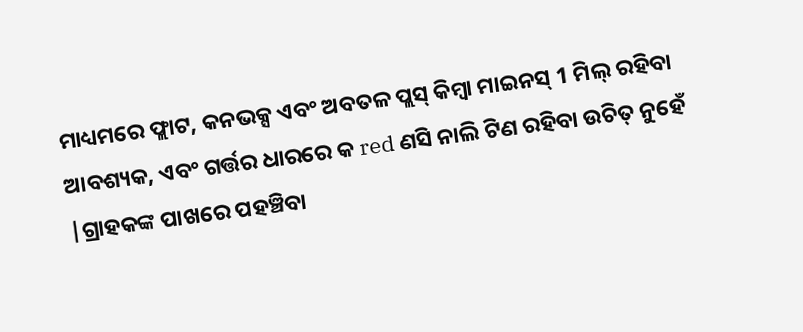ମାଧ୍ୟମରେ ଫ୍ଲାଟ, କନଭକ୍ସ ଏବଂ ଅବତଳ ପ୍ଲସ୍ କିମ୍ବା ମାଇନସ୍ 1 ମିଲ୍ ରହିବା ଆବଶ୍ୟକ, ଏବଂ ଗର୍ତ୍ତର ଧାରରେ କ red ଣସି ନାଲି ଟିଣ ରହିବା ଉଚିତ୍ ନୁହେଁ |ଗ୍ରାହକଙ୍କ ପାଖରେ ପହଞ୍ଚିବା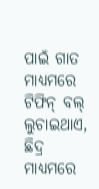ପାଇଁ ଗାତ ମାଧ୍ୟମରେ ଟିଫିନ୍ ବଲ୍ ଲୁଚାଇଥାଏ, ଛିଦ୍ର ମାଧ୍ୟମରେ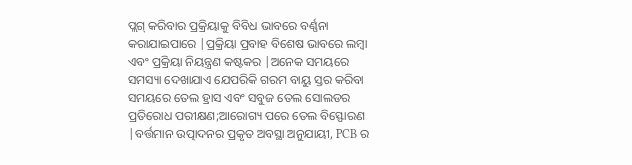ପ୍ଲଗ୍ କରିବାର ପ୍ରକ୍ରିୟାକୁ ବିବିଧ ଭାବରେ ବର୍ଣ୍ଣନା କରାଯାଇପାରେ |ପ୍ରକ୍ରିୟା ପ୍ରବାହ ବିଶେଷ ଭାବରେ ଲମ୍ବା ଏବଂ ପ୍ରକ୍ରିୟା ନିୟନ୍ତ୍ରଣ କଷ୍ଟକର |ଅନେକ ସମୟରେ ସମସ୍ୟା ଦେଖାଯାଏ ଯେପରିକି ଗରମ ବାୟୁ ସ୍ତର କରିବା ସମୟରେ ତେଲ ହ୍ରାସ ଏବଂ ସବୁଜ ତେଲ ସୋଲଡର ପ୍ରତିରୋଧ ପରୀକ୍ଷଣ;ଆରୋଗ୍ୟ ପରେ ତେଲ ବିସ୍ଫୋରଣ |ବର୍ତ୍ତମାନ ଉତ୍ପାଦନର ପ୍ରକୃତ ଅବସ୍ଥା ଅନୁଯାୟୀ, PCB ର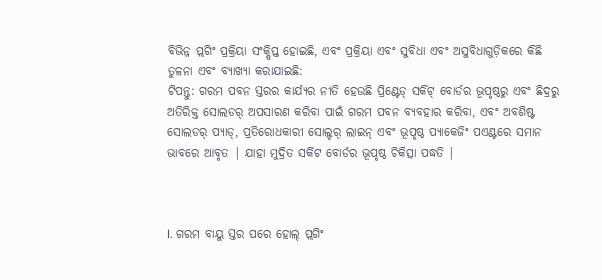ବିଭିନ୍ନ ପ୍ଲଗିଂ ପ୍ରକ୍ରିୟା ସଂକ୍ଷିପ୍ତ ହୋଇଛି, ଏବଂ ପ୍ରକ୍ରିୟା ଏବଂ ସୁବିଧା ଏବଂ ଅସୁବିଧାଗୁଡ଼ିକରେ କିଛି ତୁଳନା ଏବଂ ବ୍ୟାଖ୍ୟା କରାଯାଇଛି:
ଟିପନ୍ତୁ: ଗରମ ପବନ ସ୍ତରର କାର୍ଯ୍ୟର ନୀତି ହେଉଛି ପ୍ରିଣ୍ଟେଡ୍ ସର୍କିଟ୍ ବୋର୍ଡର ଭୂପୃଷ୍ଠରୁ ଏବଂ ଛିଦ୍ରରୁ ଅତିରିକ୍ତ ସୋଲଡର୍ ଅପସାରଣ କରିବା ପାଇଁ ଗରମ ପବନ ବ୍ୟବହାର କରିବା, ଏବଂ ଅବଶିଷ୍ଟ ସୋଲଡର୍ ପ୍ୟାଡ୍, ପ୍ରତିରୋଧକାରୀ ସୋଲ୍ଡର୍ ଲାଇନ୍ ଏବଂ ଭୂପୃଷ୍ଠ ପ୍ୟାକେଜିଂ ପଏଣ୍ଟରେ ସମାନ ଭାବରେ ଆବୃତ | ଯାହା ମୁଦ୍ରିତ ସର୍କିଟ ବୋର୍ଡର ଭୂପୃଷ୍ଠ ଚିକିତ୍ସା ପଦ୍ଧତି |



I. ଗରମ ବାୟୁ ସ୍ତର ପରେ ହୋଲ୍ ପ୍ଲଗିଂ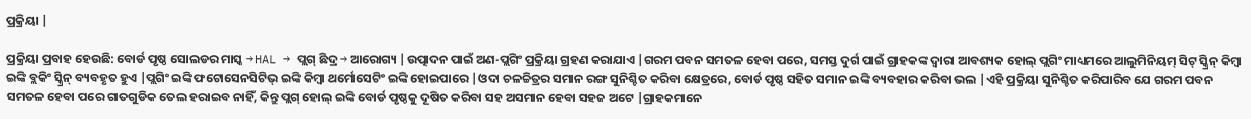ପ୍ରକ୍ରିୟା |

ପ୍ରକ୍ରିୟା ପ୍ରବାହ ହେଉଛି: ବୋର୍ଡ ପୃଷ୍ଠ ସୋଲଡର ମାସ୍କ → HAL → ପ୍ଲଗ୍ ଛିଦ୍ର → ଆରୋଗ୍ୟ |ଉତ୍ପାଦନ ପାଇଁ ଅଣ-ପ୍ଲଗିଂ ପ୍ରକ୍ରିୟା ଗ୍ରହଣ କରାଯାଏ |ଗରମ ପବନ ସମତଳ ହେବା ପରେ, ସମସ୍ତ ଦୁର୍ଗ ପାଇଁ ଗ୍ରାହକଙ୍କ ଦ୍ୱାରା ଆବଶ୍ୟକ ହୋଲ୍ ପ୍ଲଗିଂ ମାଧ୍ୟମରେ ଆଲୁମିନିୟମ୍ ସିଟ୍ ସ୍କ୍ରିନ୍ କିମ୍ବା ଇଙ୍କି ବ୍ଲକିଂ ସ୍କ୍ରିନ୍ ବ୍ୟବହୃତ ହୁଏ |ପ୍ଲଗିଂ ଇଙ୍କି ଫଟୋସେନସିଟିଭ୍ ଇଙ୍କି କିମ୍ବା ଥର୍ମୋସେଟିଂ ଇଙ୍କି ହୋଇପାରେ |ଓଦା ଚଳଚ୍ଚିତ୍ରର ସମାନ ରଙ୍ଗ ସୁନିଶ୍ଚିତ କରିବା କ୍ଷେତ୍ରରେ, ବୋର୍ଡ ପୃଷ୍ଠ ସହିତ ସମାନ ଇଙ୍କି ବ୍ୟବହାର କରିବା ଭଲ |ଏହି ପ୍ରକ୍ରିୟା ସୁନିଶ୍ଚିତ କରିପାରିବ ଯେ ଗରମ ପବନ ସମତଳ ହେବା ପରେ ଗାତଗୁଡିକ ତେଲ ହରାଇବ ନାହିଁ, କିନ୍ତୁ ପ୍ଲଗ୍ ହୋଲ୍ ଇଙ୍କି ବୋର୍ଡ ପୃଷ୍ଠକୁ ଦୂଷିତ କରିବା ସହ ଅସମାନ ହେବା ସହଜ ଅଟେ |ଗ୍ରାହକମାନେ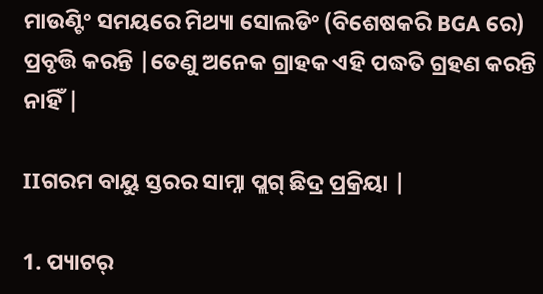ମାଉଣ୍ଟିଂ ସମୟରେ ମିଥ୍ୟା ସୋଲଡିଂ (ବିଶେଷକରି BGA ରେ) ପ୍ରବୃତ୍ତି କରନ୍ତି |ତେଣୁ ଅନେକ ଗ୍ରାହକ ଏହି ପଦ୍ଧତି ଗ୍ରହଣ କରନ୍ତି ନାହିଁ |

IIଗରମ ବାୟୁ ସ୍ତରର ସାମ୍ନା ପ୍ଲଗ୍ ଛିଦ୍ର ପ୍ରକ୍ରିୟା |

1. ପ୍ୟାଟର୍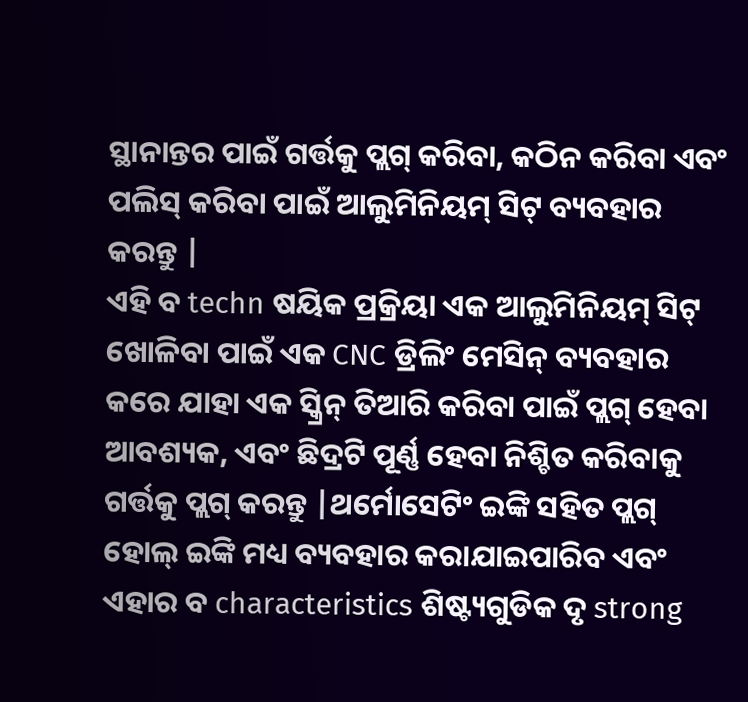ସ୍ଥାନାନ୍ତର ପାଇଁ ଗର୍ତ୍ତକୁ ପ୍ଲଗ୍ କରିବା, କଠିନ କରିବା ଏବଂ ପଲିସ୍ କରିବା ପାଇଁ ଆଲୁମିନିୟମ୍ ସିଟ୍ ବ୍ୟବହାର କରନ୍ତୁ |
ଏହି ବ techn ଷୟିକ ପ୍ରକ୍ରିୟା ଏକ ଆଲୁମିନିୟମ୍ ସିଟ୍ ଖୋଳିବା ପାଇଁ ଏକ CNC ଡ୍ରିଲିଂ ମେସିନ୍ ବ୍ୟବହାର କରେ ଯାହା ଏକ ସ୍କ୍ରିନ୍ ତିଆରି କରିବା ପାଇଁ ପ୍ଲଗ୍ ହେବା ଆବଶ୍ୟକ, ଏବଂ ଛିଦ୍ରଟି ପୂର୍ଣ୍ଣ ହେବା ନିଶ୍ଚିତ କରିବାକୁ ଗର୍ତ୍ତକୁ ପ୍ଲଗ୍ କରନ୍ତୁ |ଥର୍ମୋସେଟିଂ ଇଙ୍କି ସହିତ ପ୍ଲଗ୍ ହୋଲ୍ ଇଙ୍କି ମଧ୍ୟ ବ୍ୟବହାର କରାଯାଇପାରିବ ଏବଂ ଏହାର ବ characteristics ଶିଷ୍ଟ୍ୟଗୁଡିକ ଦୃ strong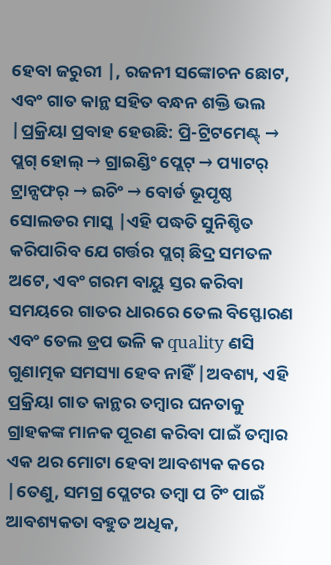ହେବା ଜରୁରୀ |, ରଜନୀ ସଙ୍କୋଚନ ଛୋଟ, ଏବଂ ଗାତ କାନ୍ଥ ସହିତ ବନ୍ଧନ ଶକ୍ତି ଭଲ |ପ୍ରକ୍ରିୟା ପ୍ରବାହ ହେଉଛି: ପ୍ରି-ଟ୍ରିଟମେଣ୍ଟ୍ → ପ୍ଲଗ୍ ହୋଲ୍ → ଗ୍ରାଇଣ୍ଡିଂ ପ୍ଲେଟ୍ → ପ୍ୟାଟର୍ ଟ୍ରାନ୍ସଫର୍ → ଇଚିଂ → ବୋର୍ଡ ଭୂପୃଷ୍ଠ ସୋଲଡର ମାସ୍କ |ଏହି ପଦ୍ଧତି ସୁନିଶ୍ଚିତ କରିପାରିବ ଯେ ଗର୍ତ୍ତର ପ୍ଲଗ୍ ଛିଦ୍ର ସମତଳ ଅଟେ, ଏବଂ ଗରମ ବାୟୁ ସ୍ତର କରିବା ସମୟରେ ଗାତର ଧାରରେ ତେଲ ବିସ୍ଫୋରଣ ଏବଂ ତେଲ ଡ୍ରପ ଭଳି କ quality ଣସି ଗୁଣାତ୍ମକ ସମସ୍ୟା ହେବ ନାହିଁ |ଅବଶ୍ୟ, ଏହି ପ୍ରକ୍ରିୟା ଗାତ କାନ୍ଥର ତମ୍ବାର ଘନତାକୁ ଗ୍ରାହକଙ୍କ ମାନକ ପୂରଣ କରିବା ପାଇଁ ତମ୍ବାର ଏକ ଥର ମୋଟା ହେବା ଆବଶ୍ୟକ କରେ |ତେଣୁ, ସମଗ୍ର ପ୍ଲେଟର ତମ୍ବା ପ ଟିଂ ପାଇଁ ଆବଶ୍ୟକତା ବହୁତ ଅଧିକ,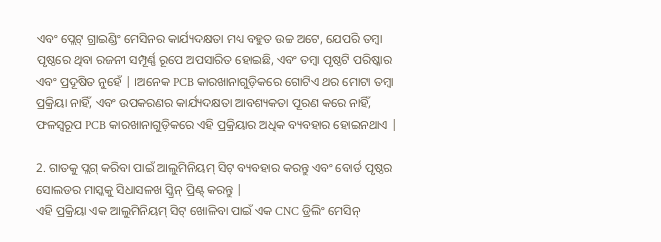ଏବଂ ପ୍ଲେଟ୍ ଗ୍ରାଇଣ୍ଡିଂ ମେସିନର କାର୍ଯ୍ୟଦକ୍ଷତା ମଧ୍ୟ ବହୁତ ଉଚ୍ଚ ଅଟେ, ଯେପରି ତମ୍ବା ପୃଷ୍ଠରେ ଥିବା ରଜନୀ ସମ୍ପୂର୍ଣ୍ଣ ରୂପେ ଅପସାରିତ ହୋଇଛି, ଏବଂ ତମ୍ବା ପୃଷ୍ଠଟି ପରିଷ୍କାର ଏବଂ ପ୍ରଦୂଷିତ ନୁହେଁ | ।ଅନେକ PCB କାରଖାନାଗୁଡ଼ିକରେ ଗୋଟିଏ ଥର ମୋଟା ତମ୍ବା ପ୍ରକ୍ରିୟା ନାହିଁ, ଏବଂ ଉପକରଣର କାର୍ଯ୍ୟଦକ୍ଷତା ଆବଶ୍ୟକତା ପୂରଣ କରେ ନାହିଁ, ଫଳସ୍ୱରୂପ PCB କାରଖାନାଗୁଡ଼ିକରେ ଏହି ପ୍ରକ୍ରିୟାର ଅଧିକ ବ୍ୟବହାର ହୋଇନଥାଏ |

2. ଗାତକୁ ପ୍ଲଗ୍ କରିବା ପାଇଁ ଆଲୁମିନିୟମ୍ ସିଟ୍ ବ୍ୟବହାର କରନ୍ତୁ ଏବଂ ବୋର୍ଡ ପୃଷ୍ଠର ସୋଲଡର ମାସ୍କକୁ ସିଧାସଳଖ ସ୍କ୍ରିନ୍ ପ୍ରିଣ୍ଟ୍ କରନ୍ତୁ |
ଏହି ପ୍ରକ୍ରିୟା ଏକ ଆଲୁମିନିୟମ୍ ସିଟ୍ ଖୋଳିବା ପାଇଁ ଏକ CNC ଡ୍ରିଲିଂ ମେସିନ୍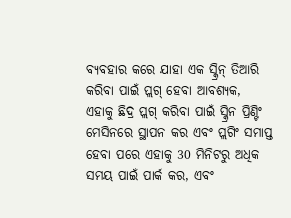ବ୍ୟବହାର କରେ ଯାହା ଏକ ସ୍କ୍ରିନ୍ ତିଆରି କରିବା ପାଇଁ ପ୍ଲଗ୍ ହେବା ଆବଶ୍ୟକ, ଏହାକୁ ଛିଦ୍ର ପ୍ଲଗ୍ କରିବା ପାଇଁ ସ୍କ୍ରିନ ପ୍ରିଣ୍ଟିଂ ମେସିନରେ ସ୍ଥାପନ କର ଏବଂ ପ୍ଲଗିଂ ସମାପ୍ତ ହେବା ପରେ ଏହାକୁ 30 ମିନିଟରୁ ଅଧିକ ସମୟ ପାଇଁ ପାର୍କ କର, ଏବଂ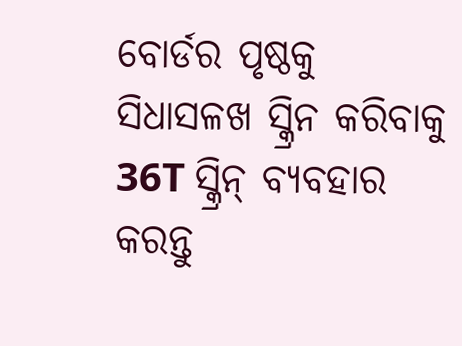ବୋର୍ଡର ପୃଷ୍ଠକୁ ସିଧାସଳଖ ସ୍କ୍ରିନ କରିବାକୁ 36T ସ୍କ୍ରିନ୍ ବ୍ୟବହାର କରନ୍ତୁ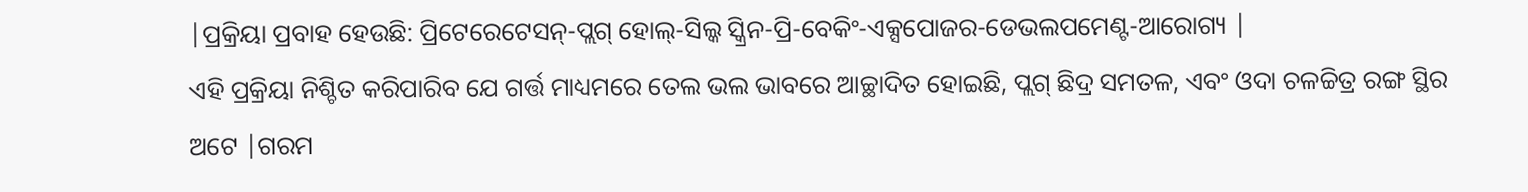|ପ୍ରକ୍ରିୟା ପ୍ରବାହ ହେଉଛି: ପ୍ରିଟେରେଟେସନ୍-ପ୍ଲଗ୍ ହୋଲ୍-ସିଲ୍କ ସ୍କ୍ରିନ-ପ୍ରି-ବେକିଂ-ଏକ୍ସପୋଜର-ଡେଭଲପମେଣ୍ଟ-ଆରୋଗ୍ୟ |
ଏହି ପ୍ରକ୍ରିୟା ନିଶ୍ଚିତ କରିପାରିବ ଯେ ଗର୍ତ୍ତ ମାଧ୍ୟମରେ ତେଲ ଭଲ ଭାବରେ ଆଚ୍ଛାଦିତ ହୋଇଛି, ପ୍ଲଗ୍ ଛିଦ୍ର ସମତଳ, ଏବଂ ଓଦା ଚଳଚ୍ଚିତ୍ର ରଙ୍ଗ ସ୍ଥିର ଅଟେ |ଗରମ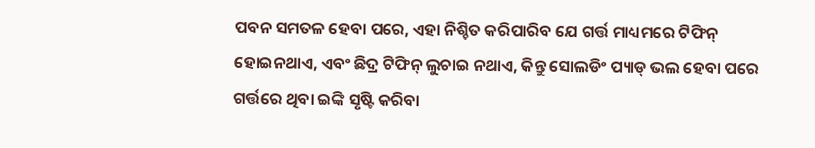ପବନ ସମତଳ ହେବା ପରେ, ଏହା ନିଶ୍ଚିତ କରିପାରିବ ଯେ ଗର୍ତ୍ତ ମାଧ୍ୟମରେ ଟିଫିନ୍ ହୋଇନଥାଏ, ଏବଂ ଛିଦ୍ର ଟିଫିନ୍ ଲୁଚାଇ ନଥାଏ, କିନ୍ତୁ ସୋଲଡିଂ ପ୍ୟାଡ୍ ଭଲ ହେବା ପରେ ଗର୍ତ୍ତରେ ଥିବା ଇଙ୍କି ସୃଷ୍ଟି କରିବା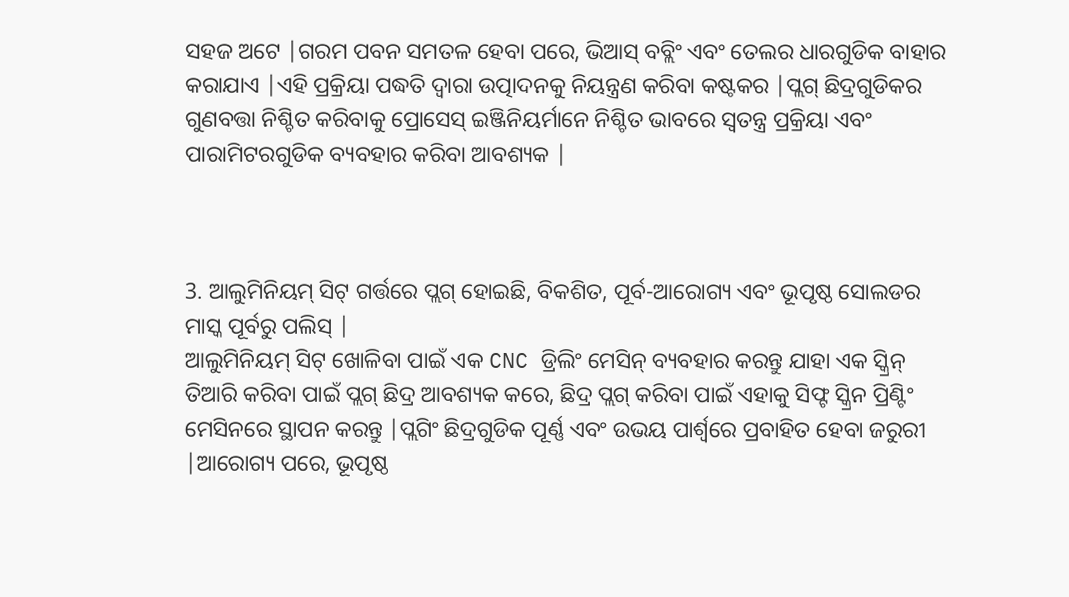ସହଜ ଅଟେ |ଗରମ ପବନ ସମତଳ ହେବା ପରେ, ଭିଆସ୍ ବବ୍ଲିଂ ଏବଂ ତେଲର ଧାରଗୁଡିକ ବାହାର କରାଯାଏ |ଏହି ପ୍ରକ୍ରିୟା ପଦ୍ଧତି ଦ୍ୱାରା ଉତ୍ପାଦନକୁ ନିୟନ୍ତ୍ରଣ କରିବା କଷ୍ଟକର |ପ୍ଲଗ୍ ଛିଦ୍ରଗୁଡିକର ଗୁଣବତ୍ତା ନିଶ୍ଚିତ କରିବାକୁ ପ୍ରୋସେସ୍ ଇଞ୍ଜିନିୟର୍ମାନେ ନିଶ୍ଚିତ ଭାବରେ ସ୍ୱତନ୍ତ୍ର ପ୍ରକ୍ରିୟା ଏବଂ ପାରାମିଟରଗୁଡିକ ବ୍ୟବହାର କରିବା ଆବଶ୍ୟକ |



3. ଆଲୁମିନିୟମ୍ ସିଟ୍ ଗର୍ତ୍ତରେ ପ୍ଲଗ୍ ହୋଇଛି, ବିକଶିତ, ପୂର୍ବ-ଆରୋଗ୍ୟ ଏବଂ ଭୂପୃଷ୍ଠ ସୋଲଡର ମାସ୍କ ପୂର୍ବରୁ ପଲିସ୍ |
ଆଲୁମିନିୟମ୍ ସିଟ୍ ଖୋଳିବା ପାଇଁ ଏକ CNC ଡ୍ରିଲିଂ ମେସିନ୍ ବ୍ୟବହାର କରନ୍ତୁ ଯାହା ଏକ ସ୍କ୍ରିନ୍ ତିଆରି କରିବା ପାଇଁ ପ୍ଲଗ୍ ଛିଦ୍ର ଆବଶ୍ୟକ କରେ, ଛିଦ୍ର ପ୍ଲଗ୍ କରିବା ପାଇଁ ଏହାକୁ ସିଫ୍ଟ ସ୍କ୍ରିନ ପ୍ରିଣ୍ଟିଂ ମେସିନରେ ସ୍ଥାପନ କରନ୍ତୁ |ପ୍ଲଗିଂ ଛିଦ୍ରଗୁଡିକ ପୂର୍ଣ୍ଣ ଏବଂ ଉଭୟ ପାର୍ଶ୍ୱରେ ପ୍ରବାହିତ ହେବା ଜରୁରୀ |ଆରୋଗ୍ୟ ପରେ, ଭୂପୃଷ୍ଠ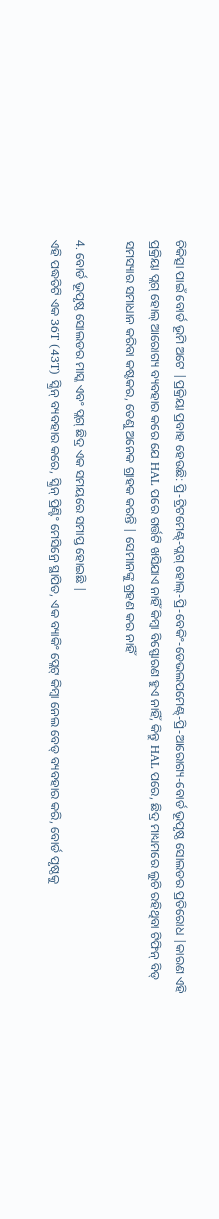ଚିକିତ୍ସା ପାଇଁ ବୋର୍ଡ ଭୂମି ଅଟେ |ପ୍ରକ୍ରିୟା ପ୍ରବାହ ହେଉଛି: ପ୍ରି-ଟ୍ରିଟମେଣ୍ଟ୍-ପ୍ଲଗ୍ ହୋଲ୍-ପ୍ରି-ବେକିଂ-ଡେଭଲପମେଣ୍ଟ୍-ପ୍ରି-ଆରୋଗ୍ୟ-ବୋର୍ଡ ଭୂପୃଷ୍ଠ ସୋଲଡର ପ୍ରତିରୋଧ |କାରଣ ଏହି ପ୍ରକ୍ରିୟା ପ୍ଲଗ୍ ହୋଲ୍ ଆରୋଗ୍ୟ ବ୍ୟବହାର କରେ ଯେ HAL ପରେ ଗର୍ତ୍ତଟି ଖସିଯାଏ ନାହିଁ କିମ୍ବା ବିସ୍ଫୋରଣ ହୁଏ ନାହିଁ, କିନ୍ତୁ HAL ପରେ, ଛିଦ୍ର ମାଧ୍ୟମରେ ଲୁଚି ରହିଥିବା ଟିଫିନ୍ ବିଡ୍ ସମସ୍ୟାର ସମାଧାନ କରିବା କଷ୍ଟକର, ତେଣୁ ଅନେକ ଗ୍ରାହକ କରନ୍ତି | ସେମାନଙ୍କୁ ଗ୍ରହଣ କର ନାହିଁ

4. ବୋର୍ଡ ଭୂପୃଷ୍ଠ ସୋଲଡର ମାସ୍କ ଏବଂ ପ୍ଲଗ୍ ଛିଦ୍ର ଏକ ସମୟରେ ସମାପ୍ତ ହୋଇଛି |
ଏହି ପଦ୍ଧତିଟି ଏକ 36T (43T) ସ୍କ୍ରିନ୍ ବ୍ୟବହାର କରେ, ସ୍କ୍ରିନ୍ ପ୍ରିଣ୍ଟିଂ ମେସିନ୍ରେ ସ୍ଥାପିତ, ଏକ ବ୍ୟାକିଂ ପ୍ଲେଟ୍ କିମ୍ବା ନେଲ ବେଡ୍ ବ୍ୟବହାର କରି, ବୋର୍ଡ ପୃଷ୍ଠକୁ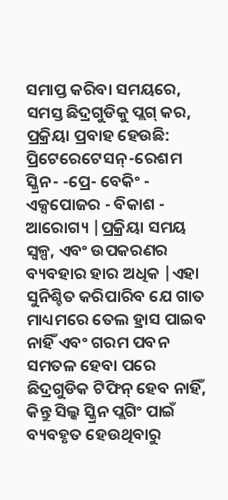ସମାପ୍ତ କରିବା ସମୟରେ, ସମସ୍ତ ଛିଦ୍ରଗୁଡିକୁ ପ୍ଲଗ୍ କର, ପ୍ରକ୍ରିୟା ପ୍ରବାହ ହେଉଛି: ପ୍ରିଟେରେଟେସନ୍-ରେଶମ ସ୍କ୍ରିନ- -ପ୍ରେ- ବେକିଂ - ଏକ୍ସପୋଜର - ବିକାଶ - ଆରୋଗ୍ୟ |ପ୍ରକ୍ରିୟା ସମୟ ସ୍ୱଳ୍ପ, ଏବଂ ଉପକରଣର ବ୍ୟବହାର ହାର ଅଧିକ |ଏହା ସୁନିଶ୍ଚିତ କରିପାରିବ ଯେ ଗାତ ମାଧ୍ୟମରେ ତେଲ ହ୍ରାସ ପାଇବ ନାହିଁ ଏବଂ ଗରମ ପବନ ସମତଳ ହେବା ପରେ ଛିଦ୍ରଗୁଡିକ ଟିଫିନ୍ ହେବ ନାହିଁ, କିନ୍ତୁ ସିଲ୍କ ସ୍କ୍ରିନ ପ୍ଲଗିଂ ପାଇଁ ବ୍ୟବହୃତ ହେଉଥିବାରୁ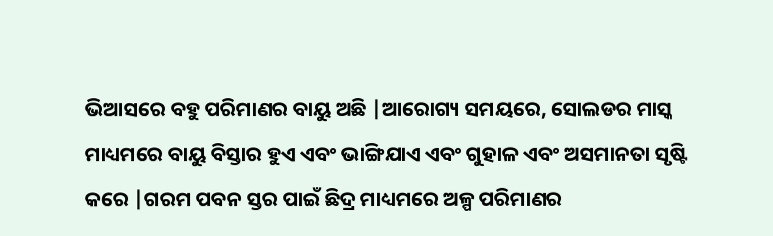ଭିଆସରେ ବହୁ ପରିମାଣର ବାୟୁ ଅଛି |ଆରୋଗ୍ୟ ସମୟରେ, ସୋଲଡର ମାସ୍କ ମାଧ୍ୟମରେ ବାୟୁ ବିସ୍ତାର ହୁଏ ଏବଂ ଭାଙ୍ଗିଯାଏ ଏବଂ ଗୁହାଳ ଏବଂ ଅସମାନତା ସୃଷ୍ଟି କରେ |ଗରମ ପବନ ସ୍ତର ପାଇଁ ଛିଦ୍ର ମାଧ୍ୟମରେ ଅଳ୍ପ ପରିମାଣର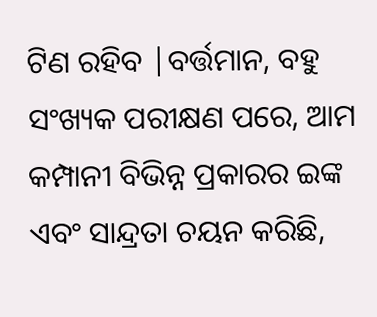ଟିଣ ରହିବ |ବର୍ତ୍ତମାନ, ବହୁ ସଂଖ୍ୟକ ପରୀକ୍ଷଣ ପରେ, ଆମ କମ୍ପାନୀ ବିଭିନ୍ନ ପ୍ରକାରର ଇଙ୍କ ଏବଂ ସାନ୍ଦ୍ରତା ଚୟନ କରିଛି,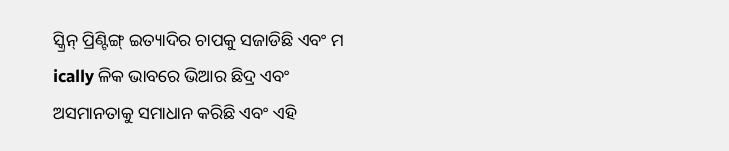ସ୍କ୍ରିନ୍ ପ୍ରିଣ୍ଟିଙ୍ଗ୍ ଇତ୍ୟାଦିର ଚାପକୁ ସଜାଡିଛି ଏବଂ ମ ically ଳିକ ଭାବରେ ଭିଆର ଛିଦ୍ର ଏବଂ ଅସମାନତାକୁ ସମାଧାନ କରିଛି ଏବଂ ଏହି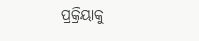ପ୍ରକ୍ରିୟାକୁ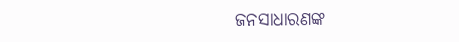ଜନସାଧାରଣଙ୍କ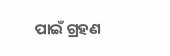ପାଇଁ ଗ୍ରହଣ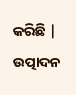କରିଛି | ଉତ୍ପାଦନ